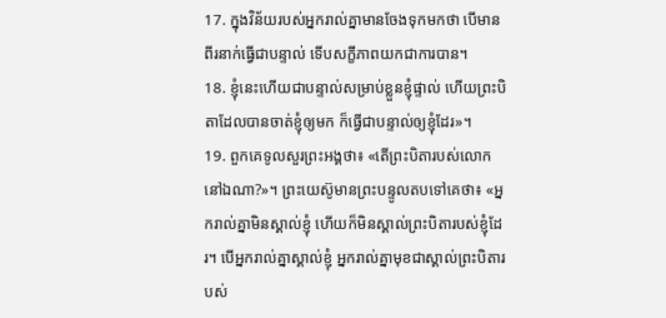17. ក្នុងវិន័យរបស់អ្នករាល់គ្នាមានចែងទុកមកថា បើមានពីរនាក់ធ្វើជាបន្ទាល់ ទើបសក្ខីភាពយកជាការបាន។
18. ខ្ញុំនេះហើយជាបន្ទាល់សម្រាប់ខ្លួនខ្ញុំផ្ទាល់ ហើយព្រះបិតាដែលបានចាត់ខ្ញុំឲ្យមក ក៏ធ្វើជាបន្ទាល់ឲ្យខ្ញុំដែរ»។
19. ពួកគេទូលសួរព្រះអង្គថា៖ «តើព្រះបិតារបស់លោកនៅឯណា?»។ ព្រះយេស៊ូមានព្រះបន្ទូលតបទៅគេថា៖ «អ្នករាល់គ្នាមិនស្គាល់ខ្ញុំ ហើយក៏មិនស្គាល់ព្រះបិតារបស់ខ្ញុំដែរ។ បើអ្នករាល់គ្នាស្គាល់ខ្ញុំ អ្នករាល់គ្នាមុខជាស្គាល់ព្រះបិតារបស់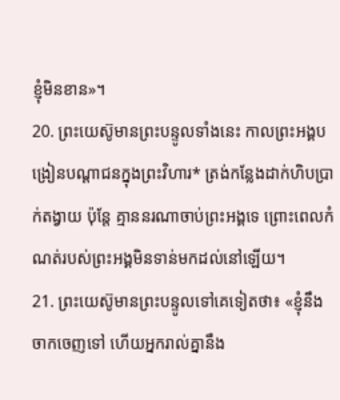ខ្ញុំមិនខាន»។
20. ព្រះយេស៊ូមានព្រះបន្ទូលទាំងនេះ កាលព្រះអង្គបង្រៀនបណ្ដាជនក្នុងព្រះវិហារ* ត្រង់កន្លែងដាក់ហិបប្រាក់តង្វាយ ប៉ុន្តែ គ្មាននរណាចាប់ព្រះអង្គទេ ព្រោះពេលកំណត់របស់ព្រះអង្គមិនទាន់មកដល់នៅឡើយ។
21. ព្រះយេស៊ូមានព្រះបន្ទូលទៅគេទៀតថា៖ «ខ្ញុំនឹងចាកចេញទៅ ហើយអ្នករាល់គ្នានឹង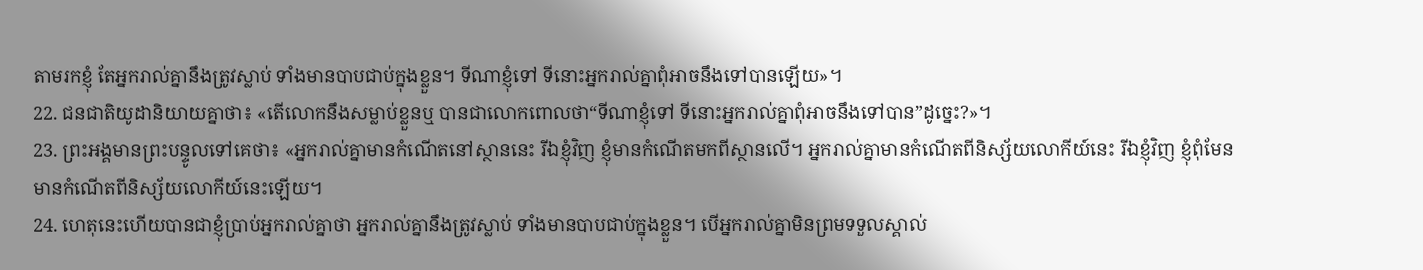តាមរកខ្ញុំ តែអ្នករាល់គ្នានឹងត្រូវស្លាប់ ទាំងមានបាបជាប់ក្នុងខ្លួន។ ទីណាខ្ញុំទៅ ទីនោះអ្នករាល់គ្នាពុំអាចនឹងទៅបានឡើយ»។
22. ជនជាតិយូដានិយាយគ្នាថា៖ «តើលោកនឹងសម្លាប់ខ្លួនឬ បានជាលោកពោលថា“ទីណាខ្ញុំទៅ ទីនោះអ្នករាល់គ្នាពុំអាចនឹងទៅបាន”ដូច្នេះ?»។
23. ព្រះអង្គមានព្រះបន្ទូលទៅគេថា៖ «អ្នករាល់គ្នាមានកំណើតនៅស្ថាននេះ រីឯខ្ញុំវិញ ខ្ញុំមានកំណើតមកពីស្ថានលើ។ អ្នករាល់គ្នាមានកំណើតពីនិស្ស័យលោកីយ៍នេះ រីឯខ្ញុំវិញ ខ្ញុំពុំមែនមានកំណើតពីនិស្ស័យលោកីយ៍នេះឡើយ។
24. ហេតុនេះហើយបានជាខ្ញុំប្រាប់អ្នករាល់គ្នាថា អ្នករាល់គ្នានឹងត្រូវស្លាប់ ទាំងមានបាបជាប់ក្នុងខ្លួន។ បើអ្នករាល់គ្នាមិនព្រមទទួលស្គាល់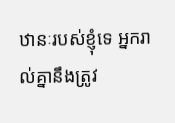ឋានៈរបស់ខ្ញុំទេ អ្នករាល់គ្នានឹងត្រូវ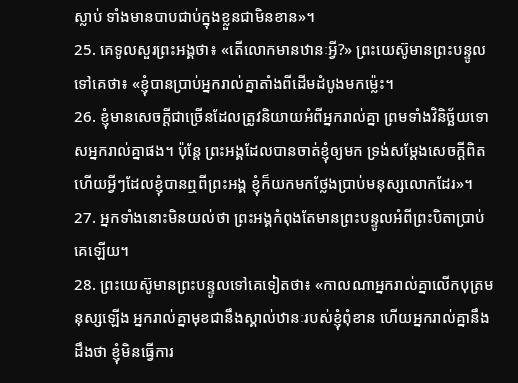ស្លាប់ ទាំងមានបាបជាប់ក្នុងខ្លួនជាមិនខាន»។
25. គេទូលសួរព្រះអង្គថា៖ «តើលោកមានឋានៈអ្វី?» ព្រះយេស៊ូមានព្រះបន្ទូលទៅគេថា៖ «ខ្ញុំបានប្រាប់អ្នករាល់គ្នាតាំងពីដើមដំបូងមកម៉្លេះ។
26. ខ្ញុំមានសេចក្ដីជាច្រើនដែលត្រូវនិយាយអំពីអ្នករាល់គ្នា ព្រមទាំងវិនិច្ឆ័យទោសអ្នករាល់គ្នាផង។ ប៉ុន្តែ ព្រះអង្គដែលបានចាត់ខ្ញុំឲ្យមក ទ្រង់សម្តែងសេចក្ដីពិត ហើយអ្វីៗដែលខ្ញុំបានឮពីព្រះអង្គ ខ្ញុំក៏យកមកថ្លែងប្រាប់មនុស្សលោកដែរ»។
27. អ្នកទាំងនោះមិនយល់ថា ព្រះអង្គកំពុងតែមានព្រះបន្ទូលអំពីព្រះបិតាប្រាប់គេឡើយ។
28. ព្រះយេស៊ូមានព្រះបន្ទូលទៅគេទៀតថា៖ «កាលណាអ្នករាល់គ្នាលើកបុត្រមនុស្សឡើង អ្នករាល់គ្នាមុខជានឹងស្គាល់ឋានៈរបស់ខ្ញុំពុំខាន ហើយអ្នករាល់គ្នានឹងដឹងថា ខ្ញុំមិនធ្វើការ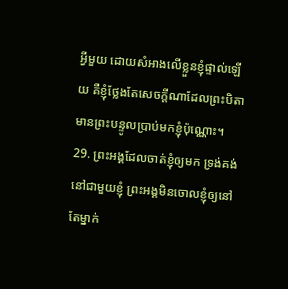អ្វីមួយ ដោយសំអាងលើខ្លួនខ្ញុំផ្ទាល់ឡើយ គឺខ្ញុំថ្លែងតែសេចក្ដីណាដែលព្រះបិតាមានព្រះបន្ទូលប្រាប់មកខ្ញុំប៉ុណ្ណោះ។
29. ព្រះអង្គដែលចាត់ខ្ញុំឲ្យមក ទ្រង់គង់នៅជាមួយខ្ញុំ ព្រះអង្គមិនចោលខ្ញុំឲ្យនៅតែម្នាក់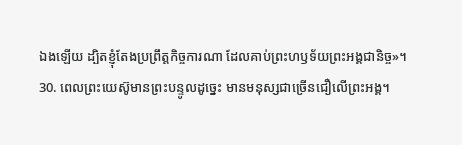ឯងឡើយ ដ្បិតខ្ញុំតែងប្រព្រឹត្តកិច្ចការណា ដែលគាប់ព្រះហឫទ័យព្រះអង្គជានិច្ច»។
30. ពេលព្រះយេស៊ូមានព្រះបន្ទូលដូច្នេះ មានមនុស្សជាច្រើនជឿលើព្រះអង្គ។